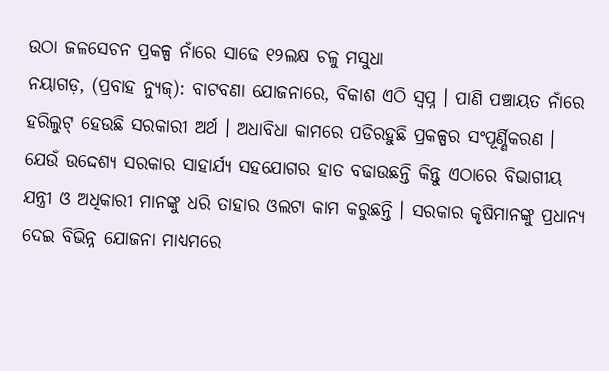ଉଠା ଜଳସେଚନ ପ୍ରକଳ୍ପ ନାଁରେ ସାଢେ ୧୨ଲକ୍ଷ ଚଳୁ ମସୁଧା
ନୟାଗଡ଼, (ପ୍ରବାହ ନ୍ୟୁଜ୍): ବାଟବଣା ଯୋଜନାରେ, ବିକାଶ ଏଠି ସ୍ୱପ୍ନ । ପାଣି ପଞ୍ଚାୟତ ନାଁରେ ହରିଲୁଟ୍ ହେଉଛି ସରକାରୀ ଅର୍ଥ । ଅଧାବିଧା କାମରେ ପଡିରହୁଛି ପ୍ରକଳ୍ପର ସଂପୂର୍ଣ୍ଣିକରଣ । ଯେଉଁ ଉଦ୍ଦେଶ୍ୟ ସରକାର ସାହାର୍ଯ୍ୟ ସହଯୋଗର ହାତ ବଢାଉଛନ୍ତି କିନ୍ତୁ ଏଠାରେ ବିଭାଗୀୟ ଯନ୍ତ୍ରୀ ଓ ଅଧିକାରୀ ମାନଙ୍କୁ ଧରି ତାହାର ଓଲଟା କାମ କରୁଛନ୍ତି । ସରକାର କୃଷିମାନଙ୍କୁ ପ୍ରଧାନ୍ୟ ଦେଇ ବିଭିନ୍ନ ଯୋଜନା ମାଧ୍ୟମରେ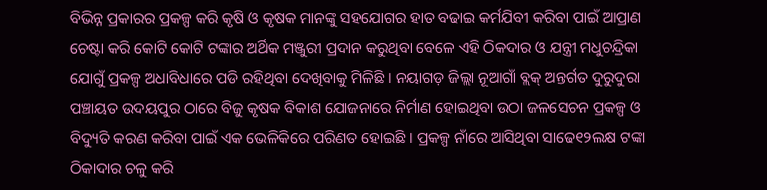ବିଭିନ୍ନ ପ୍ରକାରର ପ୍ରକଳ୍ପ କରି କୃଷି ଓ କୃଷକ ମାନଙ୍କୁ ସହଯୋଗର ହାତ ବଢାଇ କର୍ମଯିବୀ କରିବା ପାଇଁ ଆପ୍ରାଣ ଚେଷ୍ଟା କରି କୋଟି କୋଟି ଟଙ୍କାର ଅର୍ଥିକ ମଞ୍ଜୁରୀ ପ୍ରଦାନ କରୁଥିବା ବେଳେ ଏହି ଠିକଦାର ଓ ଯନ୍ତ୍ରୀ ମଧୁଚନ୍ଦ୍ରିକା ଯୋଗୁଁ ପ୍ରକଳ୍ପ ଅଧାବିଧାରେ ପଡି ରହିଥିବା ଦେଖିବାକୁ ମିଳିଛି । ନୟାଗଡ଼ ଜିଲ୍ଲା ନୂଆଗାଁ ବ୍ଲକ୍ ଅନ୍ତର୍ଗତ ଦୁରୁଦୁରା ପଞ୍ଚାୟତ ଉଦୟପୁର ଠାରେ ବିଜୁ କୃଷକ ବିକାଶ ଯୋଜନାରେ ନିର୍ମାଣ ହୋଇଥିବା ଉଠା ଜଳସେଚନ ପ୍ରକଳ୍ପ ଓ ବିଦ୍ୟୁତି କରଣ କରିବା ପାଇଁ ଏକ ଭେଳିକିରେ ପରିଣତ ହୋଇଛି । ପ୍ରକଳ୍ପ ନାଁରେ ଆସିଥିବା ସାଢେ୧୨ଲକ୍ଷ ଟଙ୍କା ଠିକାଦାର ଚଳୁ କରି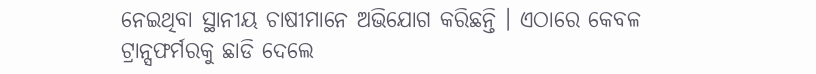ନେଇଥିବା ସ୍ଥାନୀୟ ଚାଷୀମାନେ ଅଭିଯୋଗ କରିଛନ୍ତି । ଏଠାରେ କେବଳ ଟ୍ରାନ୍ସଫର୍ମରକୁ ଛାଡି ଦେଲେ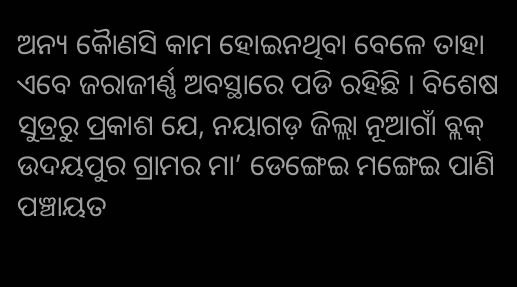ଅନ୍ୟ କୈାଣସି କାମ ହୋଇନଥିବା ବେଳେ ତାହା ଏବେ ଜରାଜୀର୍ଣ୍ଣ ଅବସ୍ଥାରେ ପଡି ରହିଛି । ବିଶେଷ ସୁତ୍ରରୁ ପ୍ରକାଶ ଯେ, ନୟାଗଡ଼ ଜିଲ୍ଲା ନୂଆଗାଁ ବ୍ଲକ୍ ଉଦୟପୁର ଗ୍ରାମର ମା’ ଡେଙ୍ଗେଇ ମଙ୍ଗେଇ ପାଣି ପଞ୍ଚାୟତ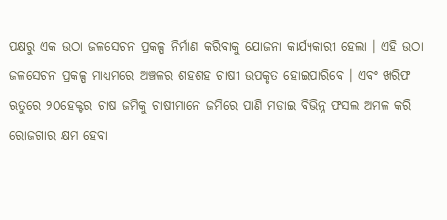ପକ୍ଷରୁ ଏକ ଉଠା ଜଳସେଚନ ପ୍ରକଳ୍ପ ନିର୍ମାଣ କରିବାକୁ ଯୋଜନା କାର୍ଯ୍ୟକାରୀ ହେଲା । ଏହି ଉଠା ଜଳସେଚନ ପ୍ରକଳ୍ପ ମାଧ୍ୟମରେ ଅଞ୍ଚଳର ଶହଶହ ଚାଷୀ ଉପକୃତ ହୋଇପାରିବେ । ଏବଂ ଖରିଫ ଋତୁରେ ୨୦ହେକ୍ଟର ଚାଷ ଜମିକୁ ଚାଷୀମାନେ ଜମିରେ ପାଣି ମଡାଇ ବିଭିନ୍ନ ଫସଲ ଅମଳ କରି ରୋଜଗାର କ୍ଷମ ହେବା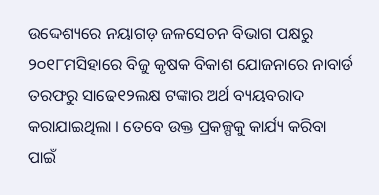ଉଦ୍ଦେଶ୍ୟରେ ନୟାଗଡ଼ ଜଳସେଚନ ବିଭାଗ ପକ୍ଷରୁ ୨୦୧୮ମସିହାରେ ବିଜୁ କୃଷକ ବିକାଶ ଯୋଜନାରେ ନାବାର୍ଡ ତରଫରୁ ସାଢେ୧୨ଲକ୍ଷ ଟଙ୍କାର ଅର୍ଥ ବ୍ୟୟବରାଦ କରାଯାଇଥିଲା । ତେବେ ଉକ୍ତ ପ୍ରକଳ୍ପକୁ କାର୍ଯ୍ୟ କରିବା ପାଇଁ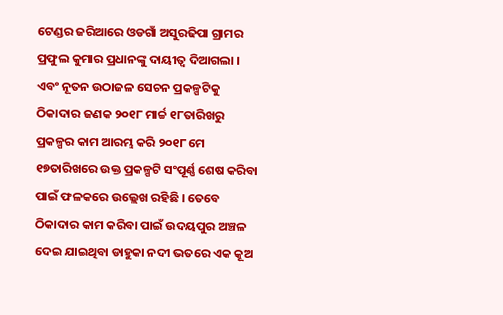ଟେଣ୍ଡର ଜରିଆରେ ଓଡଗାଁ ଅସୁରଢିପା ଗ୍ରାମର ପ୍ରଫୁଲ କୁମାର ପ୍ରଧାନଙ୍କୁ ଦାୟୀତ୍ୱ ଦିଆଗଲା । ଏବଂ ନୂତନ ଉଠାଜଳ ସେଚନ ପ୍ରକଳ୍ପଟିକୁ ଠିକାଦାର ଜଣକ ୨୦୧୮ ମାର୍ଚ୍ଚ ୧୮ତାରିଖରୁ ପ୍ରକଳ୍ପର କାମ ଆରମ୍ଭ କରି ୨୦୧୮ ମେ ୧୭ତାରିଖରେ ଉକ୍ତ ପ୍ରକଳ୍ପଟି ସଂପୂର୍ଣ୍ଣ ଶେଷ କରିବା ପାଇଁ ଫଳକରେ ଉଲ୍ଲେଖ ରହିଛି । ତେବେ ଠିକାଦାର କାମ କରିବା ପାଇଁ ଉଦୟପୁର ଅଞ୍ଚଳ ଦେଇ ଯାଇଥିବା ଡାହୁକା ନଦୀ ଭତରେ ଏକ କୂଅ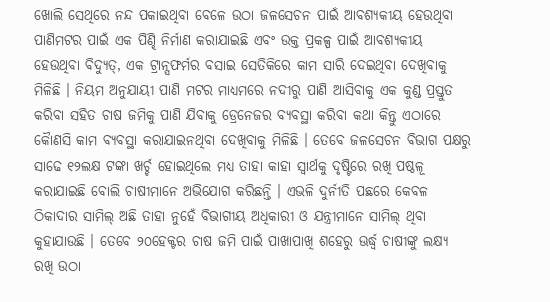ଖୋଲି ସେଥିରେ ନନ୍ଦ ପକାଇଥିବା ବେଳେ ଉଠା ଜଳସେଚନ ପାଇଁ ଆବଶ୍ୟକୀୟ ହେଉଥିବା ପାଣିମଟର ପାଇଁ ଏକ ପିଣ୍ଢି ନିର୍ମାଣ କରାଯାଇଛି ଏବଂ ଉକ୍ତ ପ୍ରକଳ୍ପ ପାଇଁ ଆବଶ୍ୟକୀୟ ହେଉଥିବା ବିଦ୍ୟୁତ୍, ଏକ ଟ୍ରାନ୍ସଫର୍ମର ବସାଇ ସେତିକିରେ କାମ ସାରି ଦେଇଥିବା ଦେଖିବାକୁ ମିଳିଛି । ନିୟମ ଅନୁଯାୟୀ ପାଣି ମଟର ମାଧ୍ୟମରେ ନଦୀରୁ ପାଣି ଆସିବାକୁ ଏକ କୁଣ୍ଡ ପ୍ରସ୍ତୁତ କରିବା ସହିତ ଚାଷ ଜମିକୁ ପାଣି ଯିବାକୁ ଡ୍ରେନେଜର ବ୍ୟବସ୍ଥା କରିବା କଥା କିନ୍ତୁ ଏଠାରେ କୈାଣସି କାମ ବ୍ୟବସ୍ଥା କରାଯାଇନଥିବା ଦେଖିବାକୁ ମିଳିଛି । ତେବେ ଜଳସେଚନ ବିଭାଗ ପକ୍ଷରୁ ସାଢେ ୧୨ଲକ୍ଷ ଟଙ୍କା ଖର୍ଚ୍ଚ ହୋଇଥିଲେ ମଧ୍ୟ ତାହା କାହା ସ୍ୱାର୍ଥକୁ ଦୃଷ୍ଟିରେ ରଖି ପଷ୍ଠଳୂ କରାଯାଇଛି ବୋଲି ଚାଷୀମାନେ ଅଭିଯୋଗ କରିଛନ୍ତି । ଏଭଳି ଦୁର୍ନୀତି ପଛରେ କେବଳ ଠିକାଦାର ସାମିଲ୍ ଅଛି ତାହା ନୁହେଁ ବିଭାଗୀୟ ଅଧିକାରୀ ଓ ଯନ୍ତ୍ରୀମାନେ ସାମିଲ୍ ଥିବା କୁହାଯାଉଛି । ତେବେ ୨୦ହେକ୍ଟର ଚାଷ ଜମି ପାଇଁ ପାଖାପାଖି ଶହେରୁ ଊର୍ଦ୍ଧ୍ୱ ଚାଷୀଙ୍କୁ ଲକ୍ଷ୍ୟ ରଖି ଉଠା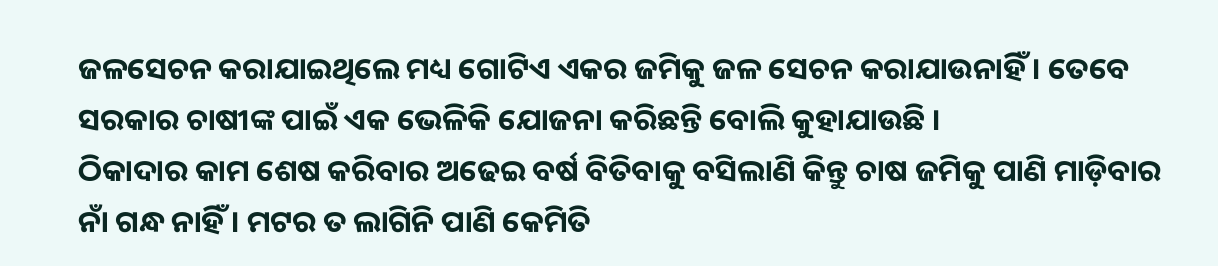ଜଳସେଚନ କରାଯାଇଥିଲେ ମଧ୍ୟ ଗୋଟିଏ ଏକର ଜମିକୁ ଜଳ ସେଚନ କରାଯାଉନାହିଁ । ତେବେ ସରକାର ଚାଷୀଙ୍କ ପାଇଁ ଏକ ଭେଳିକି ଯୋଜନା କରିଛନ୍ତି ବୋଲି କୁହାଯାଉଛି ।
ଠିକାଦାର କାମ ଶେଷ କରିବାର ଅଢେଇ ବର୍ଷ ବିତିବାକୁ ବସିଲାଣି କିନ୍ତୁ ଚାଷ ଜମିକୁ ପାଣି ମାଡ଼ିବାର ନାଁ ଗନ୍ଧ ନାହିଁ । ମଟର ତ ଲାଗିନି ପାଣି କେମିତି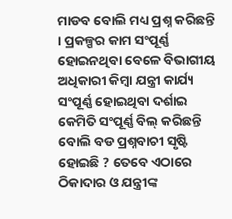ମାଡବ ବୋଲି ମଧ୍ୟ ପ୍ରଶ୍ନ କରିଛନ୍ତି । ପ୍ରକଳ୍ପର କାମ ସଂପୂର୍ଣ୍ଣ ହୋଇନଥିବା ବେଳେ ବିଭାଗୀୟ ଅଧିକାରୀ କିମ୍ବା ଯନ୍ତ୍ରୀ କାର୍ଯ୍ୟ ସଂପୂର୍ଣ୍ଣ ହୋଇଥିବା ଦର୍ଶାଇ କେମିତି ସଂପୂର୍ଣ୍ଣ ବିଲ୍ କରିଛନ୍ତି ବୋଲି ବଡ ପ୍ରଶ୍ନବାଚୀ ସୃଷ୍ଟି ହୋଇଛି ? ତେବେ ଏଠାରେ ଠିକାଦାର ଓ ଯନ୍ତ୍ରୀଙ୍କ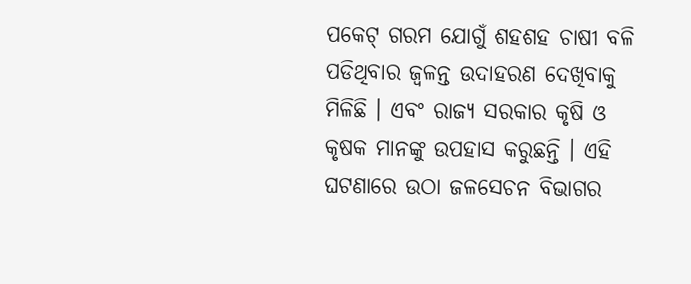ପକେଟ୍ ଗରମ ଯୋଗୁଁ ଶହଶହ ଚାଷୀ ବଳି ପଡିଥିବାର ଜ୍ୱଳନ୍ତ ଉଦାହରଣ ଦେଖିବାକୁ ମିଳିଛି । ଏବଂ ରାଜ୍ୟ ସରକାର କୃଷି ଓ କୃଷକ ମାନଙ୍କୁ ଉପହାସ କରୁଛନ୍ତି । ଏହି ଘଟଣାରେ ଉଠା ଜଳସେଚନ ବିଭାଗର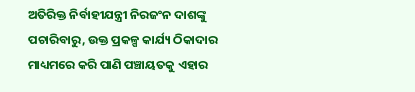ଅତିରିକ୍ତ ନିର୍ବାହୀଯନ୍ତ୍ରୀ ନିରଜଂନ ଦାଶଙ୍କୁ ପଚାରିବାରୁ, ଉକ୍ତ ପ୍ରକଳ୍ପ କାର୍ଯ୍ୟ ଠିକାଦାର ମାଧ୍ୟମରେ କରି ପାଣି ପଞ୍ଚାୟତକୁ ଏହାର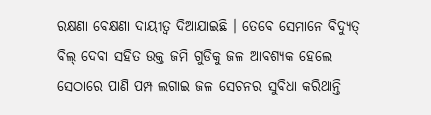ରକ୍ଷଣା ବେକ୍ଷଣା ଦାୟୀତ୍ୱ ଦିଆଯାଇଛି । ତେବେ ସେମାନେ ବିଦ୍ୟୁତ୍ ବିଲ୍ ଦେବା ସହିତ ଉକ୍ତ ଜମି ଗୁଡିକୁ ଜଳ ଆବଶ୍ୟକ ହେଲେ ସେଠାରେ ପାଣି ପମ୍ପ ଲଗାଇ ଜଳ ସେଚନର ସୁବିଧା କରିଥାନ୍ତି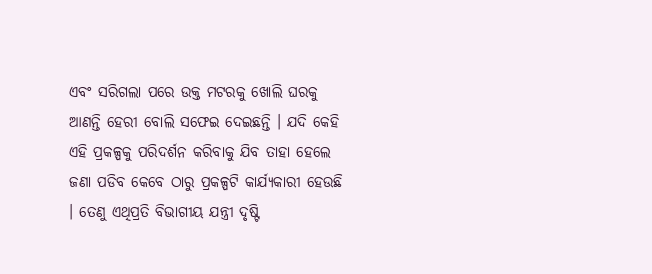ଏବଂ ସରିଗଲା ପରେ ଉକ୍ତ ମଟରକୁ ଖୋଲି ଘରକୁ ଆଣନ୍ତି ହେରୀ ବୋଲି ସଫେଇ ଦେଇଛନ୍ତି । ଯଦି କେହି ଏହି ପ୍ରକଳ୍ପକୁ ପରିଦର୍ଶନ କରିବାକୁ ଯିବ ତାହା ହେଲେ ଜଣା ପଡିବ କେବେ ଠାରୁ ପ୍ରକଳ୍ପଟି କାର୍ଯ୍ୟକାରୀ ହେଉଛି । ତେଣୁ ଏଥିପ୍ରତି ବିଭାଗୀୟ ଯନ୍ତ୍ରୀ ଦୃଷ୍ଟି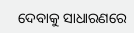ଦେବାକୁ ସାଧାରଣରେ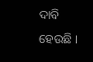ଦାବି ହେଉଛି ।